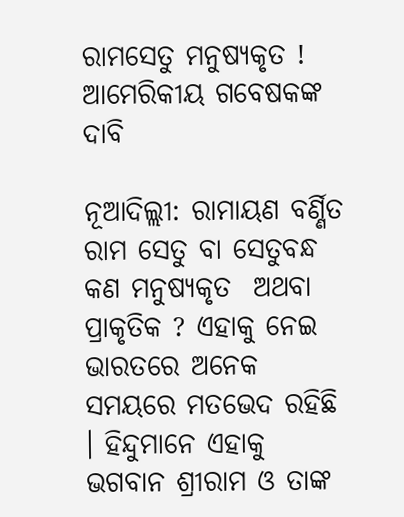ରାମସେତୁ ମନୁଷ୍ୟକୃତ ! ଆମେରିକୀୟ ଗବେଷକଙ୍କ ଦାବି

ନୂଆଦିଲ୍ଲୀ: ରାମାୟଣ ବର୍ଣ୍ଣିତ ରାମ ସେତୁ ବା ସେତୁବନ୍ଧ କଣ ମନୁଷ୍ୟକୃତ  ଅଥବା ପ୍ରାକୃତିକ ? ଏହାକୁ ନେଇ ଭାରତରେ ଅନେକ ସମୟରେ ମତଭେଦ ରହିଛି । ହିନ୍ଦୁମାନେ ଏହାକୁ  ଭଗବାନ ଶ୍ରୀରାମ ଓ ତାଙ୍କ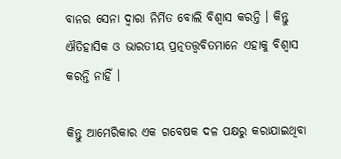ବାନର ସେନା ଦ୍ୱାରା ନିର୍ମିତ ବୋଲି ବିଶ୍ୱାସ କରନ୍ତି । କିନ୍ତୁ ଐତିହାସିକ ଓ ଭାରତୀୟ ପ୍ରତ୍ନତତ୍ତ୍ୱବିତମାନେ ଏହାକୁ ବିଶ୍ୱାସ କରନ୍ତି ନାହିଁ ।

କିନ୍ତୁ ଆମେରିକାର ଏକ ଗବେଷକ ଦଳ ପକ୍ଷରୁ କରାଯାଇଥିବା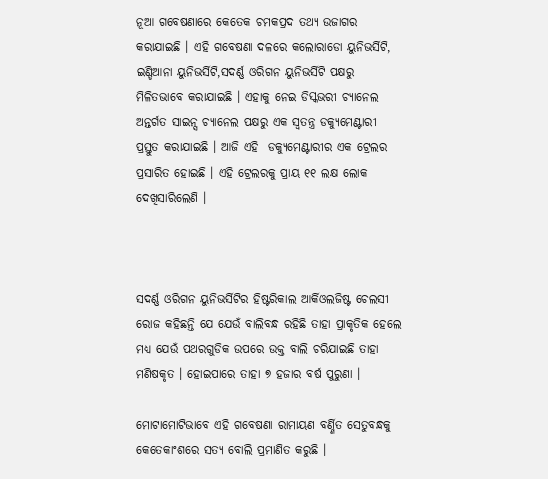ନୂଆ ଗବେଷଣାରେ କେତେକ ଚମକପ୍ରଦ ତଥ୍ୟ ଉଜାଗର କରାଯାଇଛି । ଏହି ଗବେଷଣା ଦଳରେ କଲୋରାଡୋ ୟୁନିଭର୍ସିଟି, ଇଣ୍ଡିଆନା ୟୁନିଭର୍ସିଟି,ସଦର୍ଣ୍ଣ ଓରିଗନ ୟୁନିଭର୍ସିଟି ପକ୍ଷରୁ ମିଳିତଭାବେ କରାଯାଇଛି । ଏହାକୁ ନେଇ ଡିସ୍କଭରୀ ଚ୍ୟାନେଲ ଅନ୍ତର୍ଗତ ସାଇନ୍ସ ଚ୍ୟାନେଲ ପକ୍ଷରୁ ଏକ ସ୍ୱତନ୍ତ୍ର ଡକ୍ୟୁମେଣ୍ଟାରୀ ପ୍ରସ୍ତୁତ କରାଯାଇଛି । ଆଜି ଏହି  ଡକ୍ୟୁମେଣ୍ଟାରୀର ଏକ ଟ୍ରେଲର ପ୍ରସାରିତ ହୋଇଛି । ଏହି ଟ୍ରେଲରକୁ ପ୍ରାୟ ୧୧ ଲକ୍ଷ ଲୋକ ଦେଖିସାରିଲେଣି ।



ସଦର୍ଣ୍ଣ ଓରିଗନ ୟୁନିଭର୍ସିଟିର ହିଷ୍ଟରିକାଲ ଆର୍କିଓଲଜିଷ୍ଟ ଚେଲସୀ ରୋଜ କହିଛନ୍ତି ଯେ ଯେଉଁ ବାଲିବନ୍ଧ ରହିଛି ତାହା ପ୍ରାକୃତିକ ହେଲେ ମଧ୍ୟ ଯେଉଁ ପଥରଗୁଡିକ ଉପରେ ଉକ୍ତ ବାଲି ଚରିଯାଇଛି ତାହା ମଣିଷକୃତ । ହୋଇପାରେ ତାହା ୭ ହଜାର ବର୍ଷ ପୁରୁଣା ।

ମୋଟାମୋଟିଭାବେ ଏହି ଗବେଷଣା ରାମାୟଣ ବର୍ଣ୍ଣିତ ସେତୁବନ୍ଧକୁ କେତେକାଂଶରେ ସତ୍ୟ ବୋଲି ପ୍ରମାଣିତ କରୁଛି ।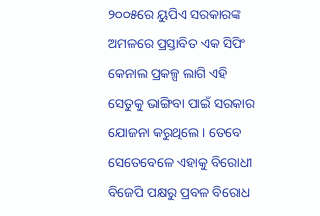୨୦୦୫ରେ ୟୁପିଏ ସରକାରଙ୍କ ଅମଳରେ ପ୍ରସ୍ତାବିତ ଏକ ସିପିଂ କେନାଲ ପ୍ରକଳ୍ପ ଲାଗି ଏହି ସେତୁକୁ ଭାଙ୍ଗିବା ପାଇଁ ସରକାର ଯୋଜନା କରୁଥିଲେ । ତେବେ ସେତେବେଳେ ଏହାକୁ ବିରୋଧୀ ବିଜେପି ପକ୍ଷରୁ ପ୍ରବଳ ବିରୋଧ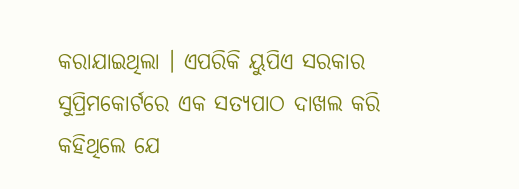କରାଯାଇଥିଲା । ଏପରିକି ୟୁପିଏ ସରକାର ସୁପ୍ରିମକୋର୍ଟରେ ଏକ ସତ୍ୟପାଠ ଦାଖଲ କରି କହିଥିଲେ ଯେ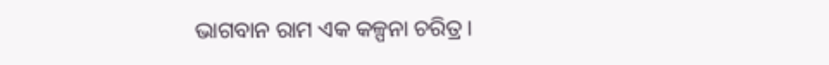ଭାଗବାନ ରାମ ଏକ କଳ୍ପନା ଚରିତ୍ର ।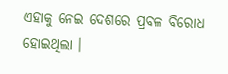ଏହାକୁ ନେଇ ଦେଶରେ ପ୍ରବଳ ବିରୋଧ ହୋଇଥିଲା ।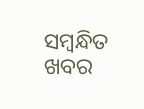ସମ୍ବନ୍ଧିତ ଖବର